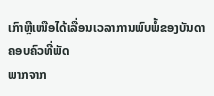ເກົາຫຼີເໜືອໄດ້ເລື່ອນເວລາການພົບພໍ້ຂອງບັນດາຄອບຄົວທີ່ພັດ
ພາກຈາກ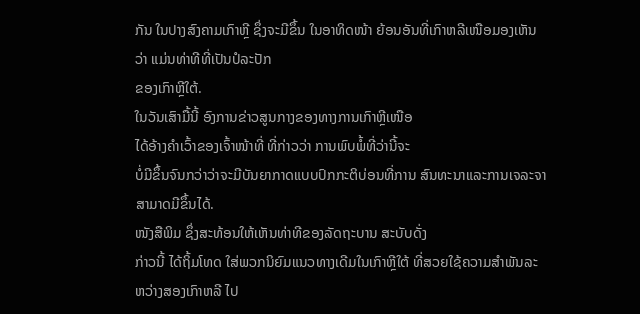ກັນ ໃນປາງສົງຄາມເກົາຫຼີ ຊຶ່ງຈະມີຂຶ້ນ ໃນອາທິດໜ້າ ຍ້ອນອັນທີ່ເກົາຫລີເໜືອມອງເຫັນວ່າ ແມ່ນທ່າທີທີ່ເປັນປໍລະປັກ
ຂອງເກົາຫຼີໃຕ້.
ໃນວັນເສົາມື້ນີ້ ອົງການຂ່າວສູນກາງຂອງທາງການເກົາຫຼີເໜືອ
ໄດ້ອ້າງຄຳເວົ້າຂອງເຈົ້າໜ້າທີ່ ທີ່ກ່າວວ່າ ການພົບພໍ້ທີ່ວ່ານີ້ຈະ
ບໍ່ມີຂຶ້ນຈົນກວ່າວ່າຈະມີບັນຍາກາດແບບປົກກະຕິບ່ອນທີ່ການ ສົນທະນາແລະການເຈລະຈາສາມາດມີຂຶ້ນໄດ້.
ໜັງສືພິມ ຊຶ່ງສະທ້ອນໃຫ້ເຫັນທ່າທີຂອງລັດຖະບານ ສະບັບດັ່ງ
ກ່າວນີ້ ໄດ້ຖິ້ມໂທດ ໃສ່ພວກນິຍົມແນວທາງເດີມໃນເກົາຫຼີໃຕ້ ທີ່ສວຍໃຊ້ຄວາມສຳພັນລະ ຫວ່າງສອງເກົາຫລີ ໄປ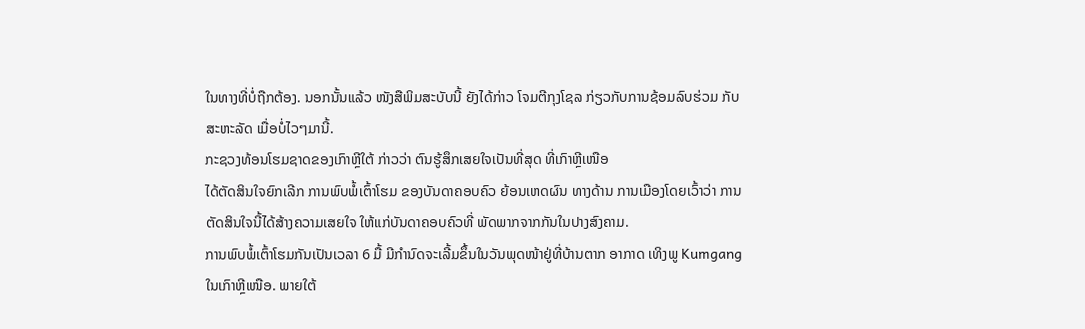ໃນທາງທີ່ບໍ່ຖືກຕ້ອງ. ນອກນັ້ນແລ້ວ ໜັງສືພິມສະບັບນີ້ ຍັງໄດ້ກ່າວ ໂຈມຕີກຸງໂຊລ ກ່ຽວກັບການຊ້ອມລົບຮ່ວມ ກັບສະຫະລັດ ເມື່ອບໍ່ໄວໆມານີ້.
ກະຊວງທ້ອນໂຮມຊາດຂອງເກົາຫຼີໃຕ້ ກ່າວວ່າ ຕົນຮູ້ສຶກເສຍໃຈເປັນທີ່ສຸດ ທີ່ເກົາຫຼີເໜືອ
ໄດ້ຕັດສິນໃຈຍົກເລີກ ການພົບພໍ້ເຕົ້າໂຮມ ຂອງບັນດາຄອບຄົວ ຍ້ອນເຫດຜົນ ທາງດ້ານ ການເມືອງໂດຍເວົ້າວ່າ ການຕັດສິນໃຈນີ້ໄດ້ສ້າງຄວາມເສຍໃຈ ໃຫ້ແກ່ບັນດາຄອບຄົວທີ່ ພັດພາກຈາກກັນໃນປາງສົງຄາມ.
ການພົບພໍ້ເຕົ້າໂຮມກັນເປັນເວລາ 6 ມື້ ມີກຳນົດຈະເລີ້ມຂຶ້ນໃນວັນພຸດໜ້າຢູ່ທີ່ບ້ານຕາກ ອາກາດ ເທິງພູ Kumgang ໃນເກົາຫຼີເໜືອ. ພາຍໃຕ້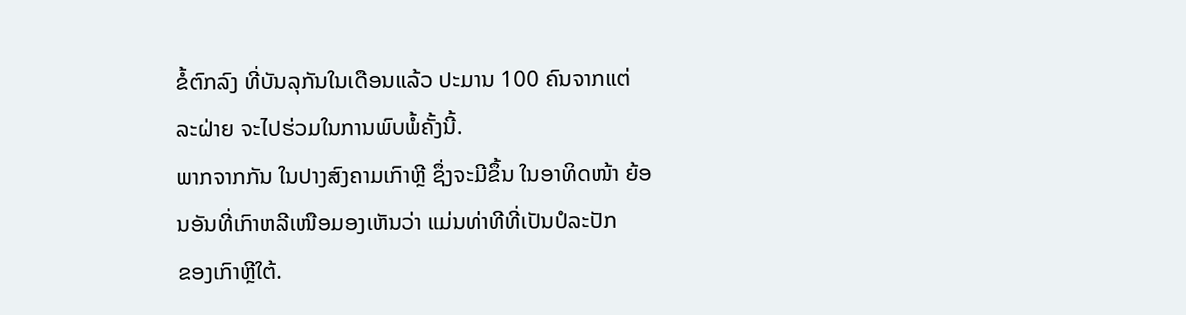ຂໍ້ຕົກລົງ ທີ່ບັນລຸກັນໃນເດືອນແລ້ວ ປະມານ 100 ຄົນຈາກແຕ່ລະຝ່າຍ ຈະໄປຮ່ວມໃນການພົບພໍ້ຄັ້ງນີ້.
ພາກຈາກກັນ ໃນປາງສົງຄາມເກົາຫຼີ ຊຶ່ງຈະມີຂຶ້ນ ໃນອາທິດໜ້າ ຍ້ອນອັນທີ່ເກົາຫລີເໜືອມອງເຫັນວ່າ ແມ່ນທ່າທີທີ່ເປັນປໍລະປັກ
ຂອງເກົາຫຼີໃຕ້.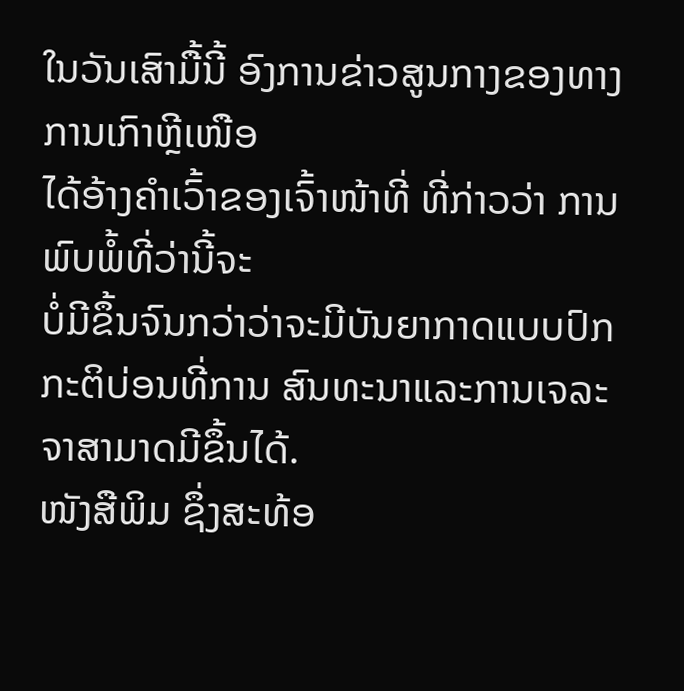ໃນວັນເສົາມື້ນີ້ ອົງການຂ່າວສູນກາງຂອງທາງການເກົາຫຼີເໜືອ
ໄດ້ອ້າງຄຳເວົ້າຂອງເຈົ້າໜ້າທີ່ ທີ່ກ່າວວ່າ ການພົບພໍ້ທີ່ວ່ານີ້ຈະ
ບໍ່ມີຂຶ້ນຈົນກວ່າວ່າຈະມີບັນຍາກາດແບບປົກກະຕິບ່ອນທີ່ການ ສົນທະນາແລະການເຈລະຈາສາມາດມີຂຶ້ນໄດ້.
ໜັງສືພິມ ຊຶ່ງສະທ້ອ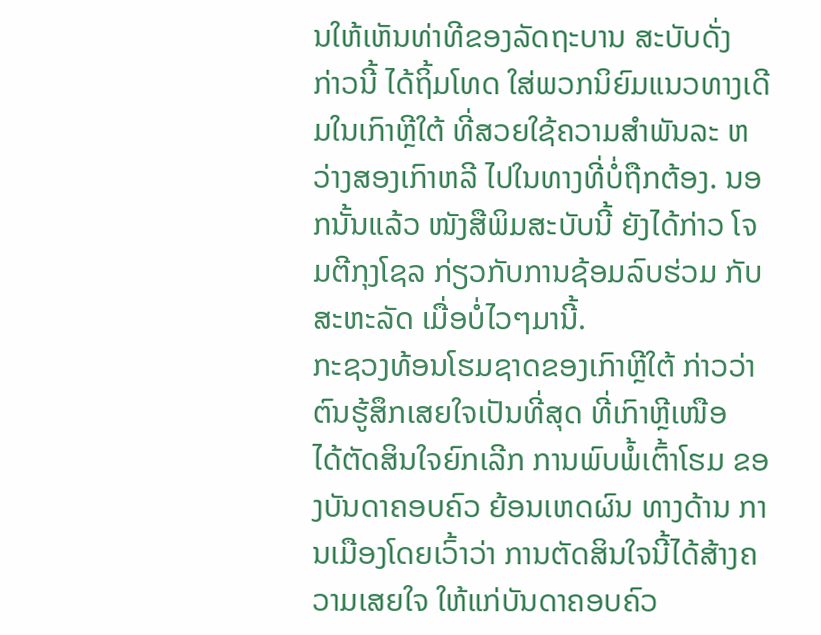ນໃຫ້ເຫັນທ່າທີຂອງລັດຖະບານ ສະບັບດັ່ງ
ກ່າວນີ້ ໄດ້ຖິ້ມໂທດ ໃສ່ພວກນິຍົມແນວທາງເດີມໃນເກົາຫຼີໃຕ້ ທີ່ສວຍໃຊ້ຄວາມສຳພັນລະ ຫວ່າງສອງເກົາຫລີ ໄປໃນທາງທີ່ບໍ່ຖືກຕ້ອງ. ນອກນັ້ນແລ້ວ ໜັງສືພິມສະບັບນີ້ ຍັງໄດ້ກ່າວ ໂຈມຕີກຸງໂຊລ ກ່ຽວກັບການຊ້ອມລົບຮ່ວມ ກັບສະຫະລັດ ເມື່ອບໍ່ໄວໆມານີ້.
ກະຊວງທ້ອນໂຮມຊາດຂອງເກົາຫຼີໃຕ້ ກ່າວວ່າ ຕົນຮູ້ສຶກເສຍໃຈເປັນທີ່ສຸດ ທີ່ເກົາຫຼີເໜືອ
ໄດ້ຕັດສິນໃຈຍົກເລີກ ການພົບພໍ້ເຕົ້າໂຮມ ຂອງບັນດາຄອບຄົວ ຍ້ອນເຫດຜົນ ທາງດ້ານ ການເມືອງໂດຍເວົ້າວ່າ ການຕັດສິນໃຈນີ້ໄດ້ສ້າງຄວາມເສຍໃຈ ໃຫ້ແກ່ບັນດາຄອບຄົວ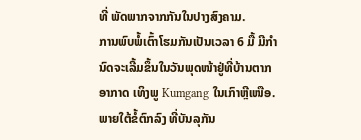ທີ່ ພັດພາກຈາກກັນໃນປາງສົງຄາມ.
ການພົບພໍ້ເຕົ້າໂຮມກັນເປັນເວລາ 6 ມື້ ມີກຳນົດຈະເລີ້ມຂຶ້ນໃນວັນພຸດໜ້າຢູ່ທີ່ບ້ານຕາກ ອາກາດ ເທິງພູ Kumgang ໃນເກົາຫຼີເໜືອ. ພາຍໃຕ້ຂໍ້ຕົກລົງ ທີ່ບັນລຸກັນ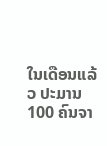ໃນເດືອນແລ້ວ ປະມານ 100 ຄົນຈາ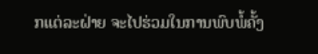ກແຕ່ລະຝ່າຍ ຈະໄປຮ່ວມໃນການພົບພໍ້ຄັ້ງ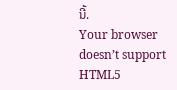ນີ້.
Your browser doesn’t support HTML5